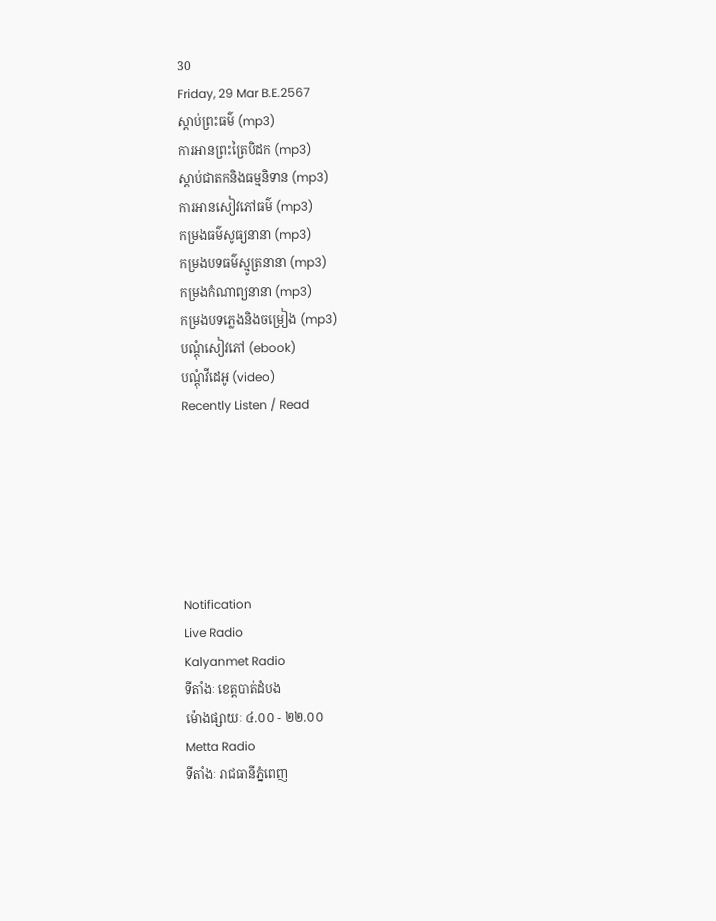30
Friday, 29 Mar B.E.2567
ស្តាប់ព្រះធម៌ (mp3)
ការអានព្រះត្រៃបិដក (mp3)
ស្តាប់ជាតកនិងធម្មនិទាន (mp3)
ការអានសៀវភៅធម៌ (mp3)
កម្រងធម៌សូធ្យនានា (mp3)
កម្រងបទធម៌ស្មូត្រនានា (mp3)
កម្រងកំណាព្យនានា (mp3)
កម្រងបទភ្លេងនិងចម្រៀង (mp3)
បណ្តុំសៀវភៅ (ebook)
បណ្តុំវីដេអូ (video)
Recently Listen / Read






Notification
Live Radio
Kalyanmet Radio
ទីតាំងៈ ខេត្តបាត់ដំបង
ម៉ោងផ្សាយៈ ៤.០០ - ២២.០០
Metta Radio
ទីតាំងៈ រាជធានីភ្នំពេញ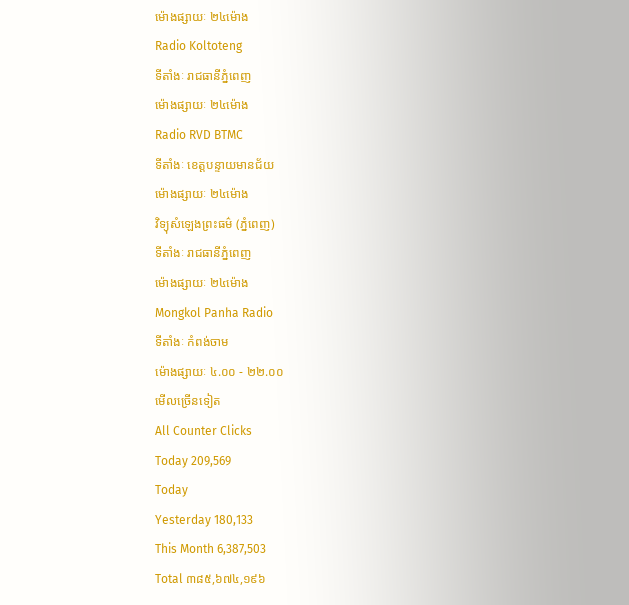ម៉ោងផ្សាយៈ ២៤ម៉ោង
Radio Koltoteng
ទីតាំងៈ រាជធានីភ្នំពេញ
ម៉ោងផ្សាយៈ ២៤ម៉ោង
Radio RVD BTMC
ទីតាំងៈ ខេត្តបន្ទាយមានជ័យ
ម៉ោងផ្សាយៈ ២៤ម៉ោង
វិទ្យុសំឡេងព្រះធម៌ (ភ្នំពេញ)
ទីតាំងៈ រាជធានីភ្នំពេញ
ម៉ោងផ្សាយៈ ២៤ម៉ោង
Mongkol Panha Radio
ទីតាំងៈ កំពង់ចាម
ម៉ោងផ្សាយៈ ៤.០០ - ២២.០០
មើលច្រើនទៀត
All Counter Clicks
Today 209,569
Today
Yesterday 180,133
This Month 6,387,503
Total ៣៨៥,៦៧៤,១៩៦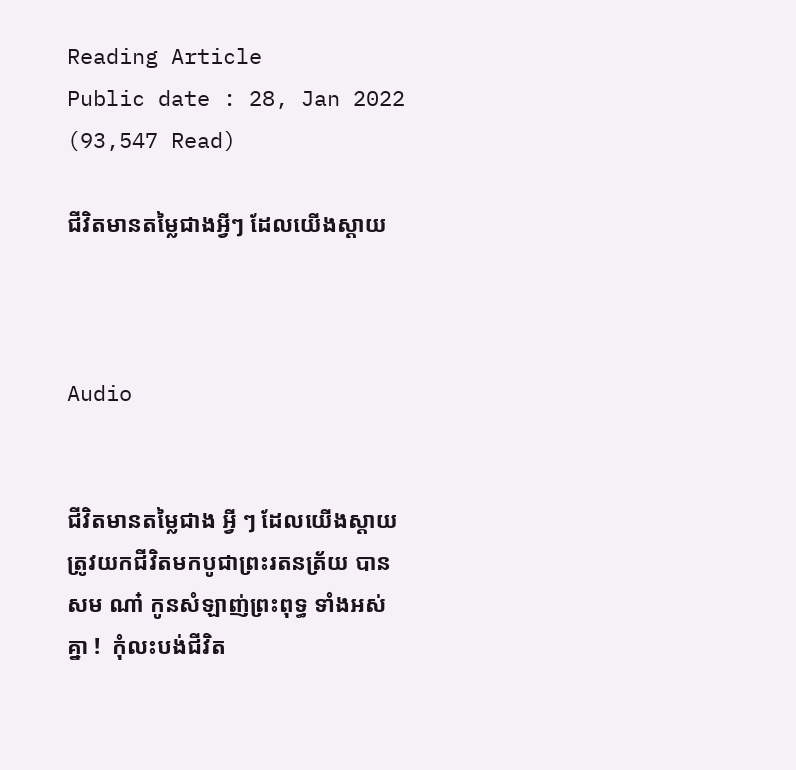Reading Article
Public date : 28, Jan 2022 (93,547 Read)

ជីវិតមានតម្លៃជាងអ្វីៗ ដែលយើងស្ដាយ



Audio


ជីវិតមានតម្លៃជាង អ្វី ៗ ដែលយើងស្ដាយ  ត្រូវយកជីវិតមកបូជាព្រះរតនត្រ័យ បានសម ណា៎ កូនសំឡាញ់ព្រះពុទ្ធ ទាំងអស់គ្នា !  កុំលះបង់ជីវិត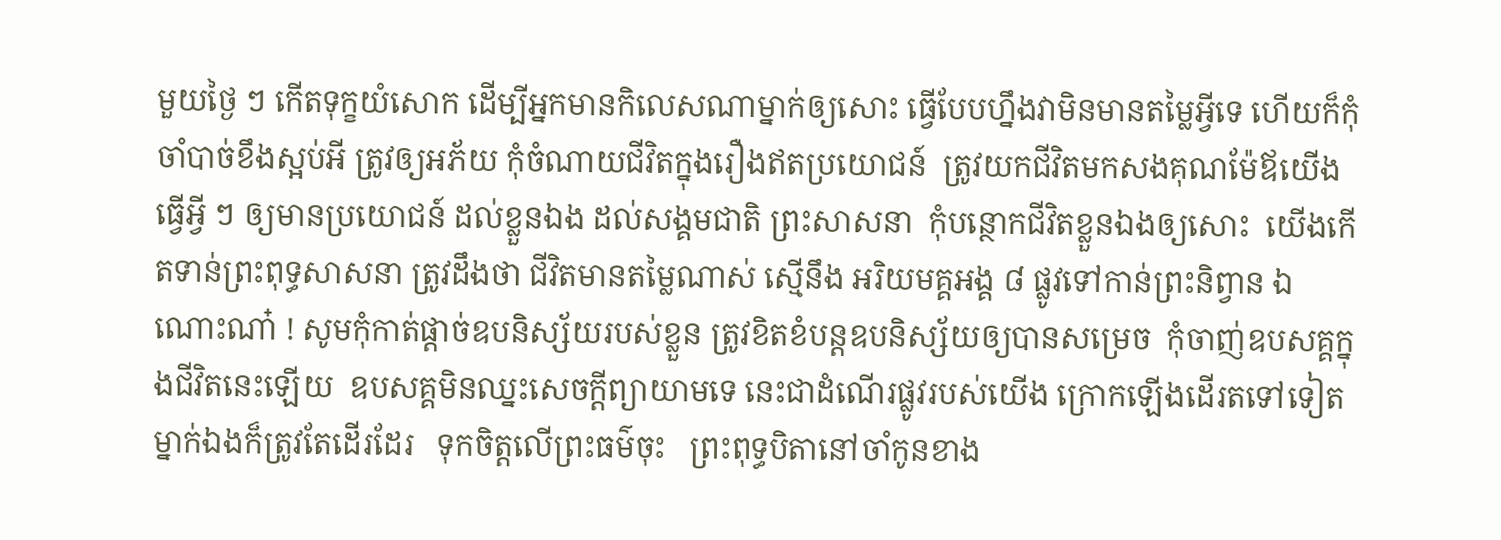មួយថ្ងៃ ៗ កើតទុក្ខយំសោក ដើម្បីអ្នកមានកិលេសណាម្នាក់ឲ្យសោះ ធ្វើបែបហ្នឹងវាមិនមានតម្លៃអ្វីទេ ហើយក៏កុំចាំបាច់ខឹងស្អប់អី ត្រូវឲ្យអភ័យ កុំចំណាយជីវិតក្នុងរឿងឥតប្រយោជន៍  ត្រូវយកជីវិតមកសងគុណម៉ែឪយើង ធ្វើអ្វី ៗ ឲ្យមានប្រយោជន៍ ដល់ខ្លួនឯង ដល់សង្គមជាតិ ព្រះសាសនា  កុំបន្ថោកជីវិតខ្លួនឯងឲ្យសោះ  យើងកើតទាន់ព្រះពុទ្ធសាសនា ត្រូវដឹងថា ជីវិតមានតម្លៃណាស់ ស្មើនឹង អរិយមគ្គអង្គ ៨ ផ្លូវទៅកាន់ព្រះនិព្វាន ឯណោះណា៎ ! សូមកុំកាត់ផ្ដាច់ឧបនិស្ស័យរបស់ខ្លួន ត្រូវខិតខំបន្តឧបនិស្ស័យឲ្យបានសម្រេច  កុំចាញ់ឧបសគ្គក្នុងជីវិតនេះឡើយ  ឧបសគ្គមិនឈ្នះសេចក្ដីព្យាយាមទេ នេះជាដំណើរផ្លូវរបស់យើង ក្រោកឡើងដើរតទៅទៀត    ម្នាក់ឯងក៏ត្រូវតែដើរដែរ   ទុកចិត្តលើព្រះធម៌ចុះ   ព្រះពុទ្ធបិតានៅចាំកូនខាង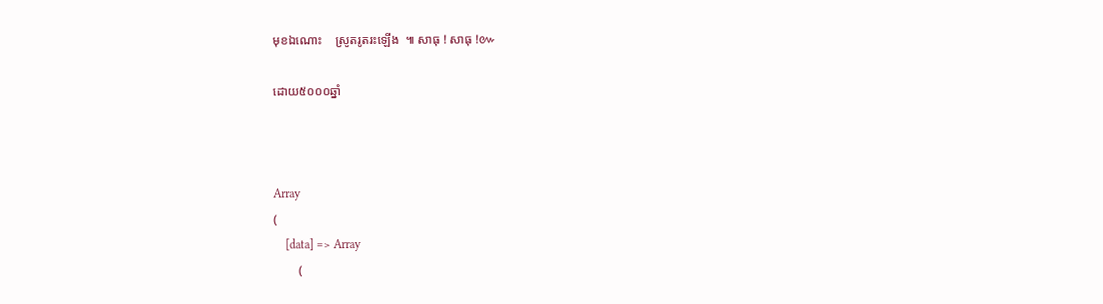មុខឯណោះ    ស្រូតរូតរះឡើង  ៕ សាធុ ! សាធុ !៚

ដោយ៥០០០ឆ្នាំ



Array
(
    [data] => Array
        (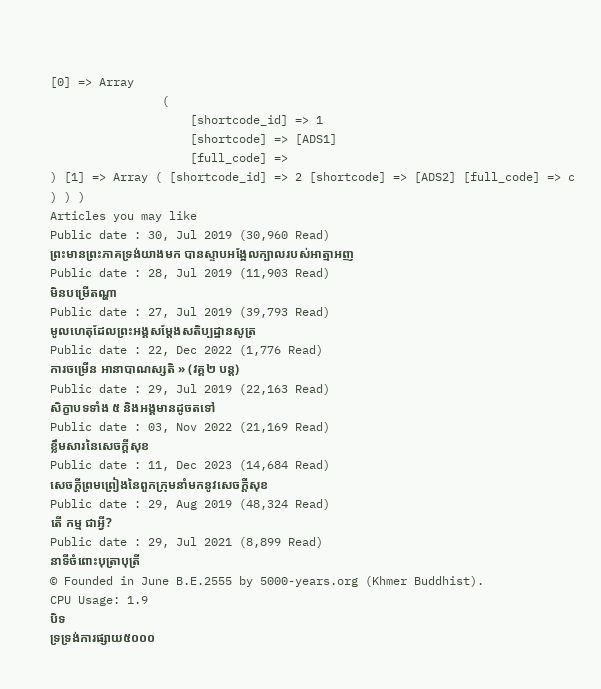[0] => Array
                (
                    [shortcode_id] => 1
                    [shortcode] => [ADS1]
                    [full_code] =>
) [1] => Array ( [shortcode_id] => 2 [shortcode] => [ADS2] [full_code] => c ) ) )
Articles you may like
Public date : 30, Jul 2019 (30,960 Read)
ព្រះមានព្រះភាគទ្រង់យាងមក បានស្ទាបអង្អែលក្បាលរបស់អាត្មាអញ
Public date : 28, Jul 2019 (11,903 Read)
មិនបម្រើតណ្ហា
Public date : 27, Jul 2019 (39,793 Read)
មូលហេតុដែលព្រះអង្គសម្តែងសតិប្បដ្ឋានសូត្រ
Public date : 22, Dec 2022 (1,776 Read)
ការចម្រេីន អានាបាណស្សតិ » (វគ្គ២ បន្ត)
Public date : 29, Jul 2019 (22,163 Read)
សិក្ខាបទទាំង ៥ និងអង្គមានដូចតទៅ
Public date : 03, Nov 2022 (21,169 Read)
ខ្លឹមសារនៃសេចក្តីសុខ
Public date : 11, Dec 2023 (14,684 Read)
សេចក្តីព្រមព្រៀងនៃពួកក្រុមនាំមកនូវសេចក្តីសុខ
Public date : 29, Aug 2019 (48,324 Read)
តើ កម្ម ជាអ្វី?
Public date : 29, Jul 2021 (8,899 Read)
នាទីចំពោះបុត្រាបុត្រី
© Founded in June B.E.2555 by 5000-years.org (Khmer Buddhist).
CPU Usage: 1.9
បិទ
ទ្រទ្រង់ការផ្សាយ៥០០០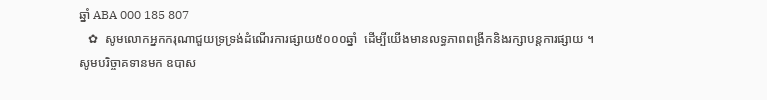ឆ្នាំ ABA 000 185 807
   ✿  សូមលោកអ្នកករុណាជួយទ្រទ្រង់ដំណើរការផ្សាយ៥០០០ឆ្នាំ  ដើម្បីយើងមានលទ្ធភាពពង្រីកនិងរក្សាបន្តការផ្សាយ ។  សូមបរិច្ចាគទានមក ឧបាស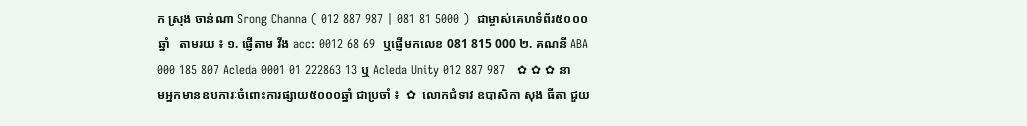ក ស្រុង ចាន់ណា Srong Channa ( 012 887 987 | 081 81 5000 )  ជាម្ចាស់គេហទំព័រ៥០០០ឆ្នាំ   តាមរយ ៖ ១. ផ្ញើតាម វីង acc: 0012 68 69  ឬផ្ញើមកលេខ 081 815 000 ២. គណនី ABA 000 185 807 Acleda 0001 01 222863 13 ឬ Acleda Unity 012 887 987   ✿ ✿ ✿ នាមអ្នកមានឧបការៈចំពោះការផ្សាយ៥០០០ឆ្នាំ ជាប្រចាំ ៖  ✿  លោកជំទាវ ឧបាសិកា សុង ធីតា ជួយ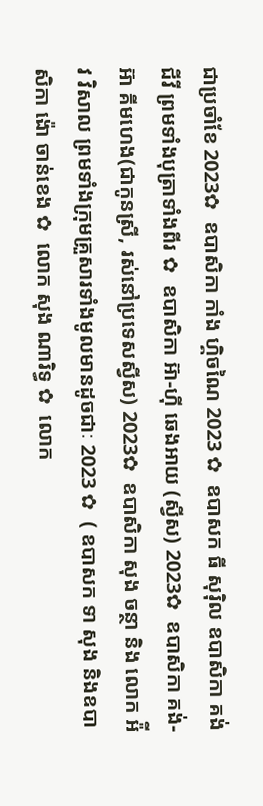ជាប្រចាំខែ 2023✿  ឧបាសិកា កាំង ហ្គិចណៃ 2023 ✿  ឧបាសក ធី សុរ៉ិល ឧបាសិកា គង់ ជីវី ព្រមទាំងបុត្រាទាំងពីរ ✿  ឧបាសិកា អ៊ា-ហុី ឆេងអាយ (ស្វីស) 2023✿  ឧបាសិកា គង់-អ៊ា គីមហេង(ជាកូនស្រី, រស់នៅប្រទេសស្វីស) 2023✿  ឧបាសិកា សុង ចន្ថា និង លោក អ៉ីវ វិសាល ព្រមទាំងក្រុមគ្រួសារទាំងមូលមានដូចជាៈ 2023 ✿  ( ឧបាសក ទា សុង និងឧបាសិកា ង៉ោ ចាន់ខេង ✿  លោក សុង ណារិទ្ធ ✿  លោក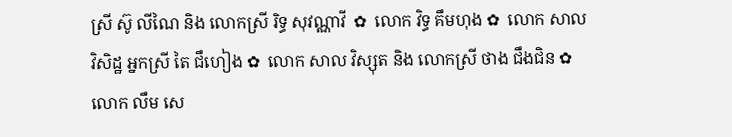ស្រី ស៊ូ លីណៃ និង លោកស្រី រិទ្ធ សុវណ្ណាវី  ✿  លោក វិទ្ធ គឹមហុង ✿  លោក សាល វិសិដ្ឋ អ្នកស្រី តៃ ជឹហៀង ✿  លោក សាល វិស្សុត និង លោកស្រី ថាង ជឹងជិន ✿  លោក លឹម សេ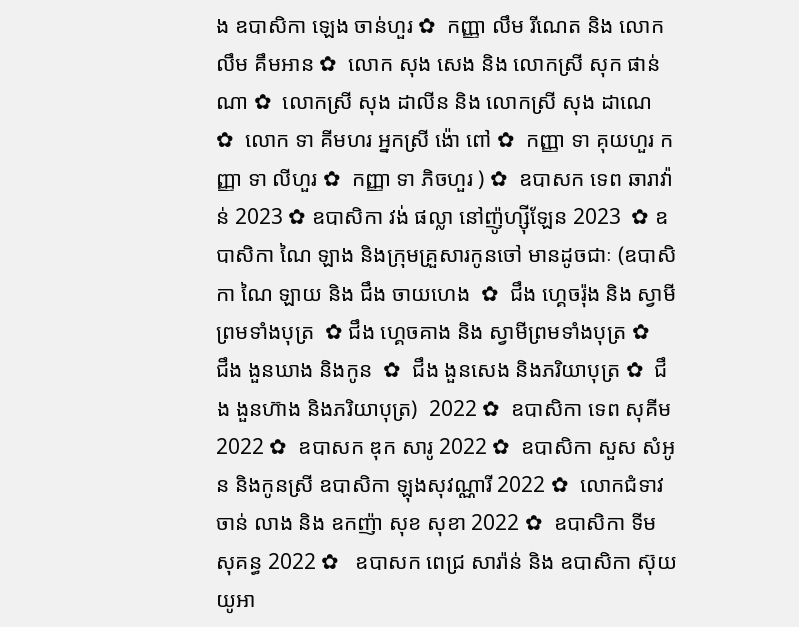ង ឧបាសិកា ឡេង ចាន់ហួរ ✿  កញ្ញា លឹម រីណេត និង លោក លឹម គឹមអាន ✿  លោក សុង សេង និង លោកស្រី សុក ផាន់ណា ✿  លោកស្រី សុង ដាលីន និង លោកស្រី សុង ដាណេ  ✿  លោក ទា គីមហរ អ្នកស្រី ង៉ោ ពៅ ✿  កញ្ញា ទា គុយហួរ កញ្ញា ទា លីហួរ ✿  កញ្ញា ទា ភិចហួរ ) ✿  ឧបាសក ទេព ឆារាវ៉ាន់ 2023 ✿ ឧបាសិកា វង់ ផល្លា នៅញ៉ូហ្ស៊ីឡែន 2023  ✿ ឧបាសិកា ណៃ ឡាង និងក្រុមគ្រួសារកូនចៅ មានដូចជាៈ (ឧបាសិកា ណៃ ឡាយ និង ជឹង ចាយហេង  ✿  ជឹង ហ្គេចរ៉ុង និង ស្វាមីព្រមទាំងបុត្រ  ✿ ជឹង ហ្គេចគាង និង ស្វាមីព្រមទាំងបុត្រ ✿   ជឹង ងួនឃាង និងកូន  ✿  ជឹង ងួនសេង និងភរិយាបុត្រ ✿  ជឹង ងួនហ៊ាង និងភរិយាបុត្រ)  2022 ✿  ឧបាសិកា ទេព សុគីម 2022 ✿  ឧបាសក ឌុក សារូ 2022 ✿  ឧបាសិកា សួស សំអូន និងកូនស្រី ឧបាសិកា ឡុងសុវណ្ណារី 2022 ✿  លោកជំទាវ ចាន់ លាង និង ឧកញ៉ា សុខ សុខា 2022 ✿  ឧបាសិកា ទីម សុគន្ធ 2022 ✿   ឧបាសក ពេជ្រ សារ៉ាន់ និង ឧបាសិកា ស៊ុយ យូអា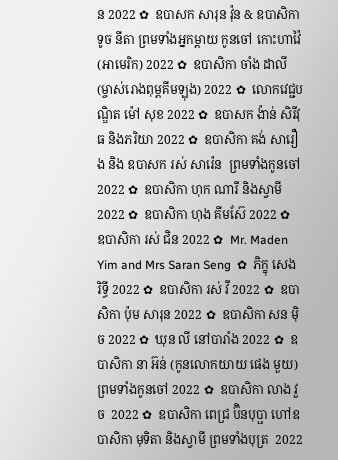ន 2022 ✿  ឧបាសក សារុន វ៉ុន & ឧបាសិកា ទូច នីតា ព្រមទាំងអ្នកម្តាយ កូនចៅ កោះហាវ៉ៃ (អាមេរិក) 2022 ✿  ឧបាសិកា ចាំង ដាលី (ម្ចាស់រោងពុម្ពគីមឡុង) 2022 ✿  លោកវេជ្ជបណ្ឌិត ម៉ៅ សុខ 2022 ✿  ឧបាសក ង៉ាន់ សិរីវុធ និងភរិយា 2022 ✿  ឧបាសិកា គង់ សារឿង និង ឧបាសក រស់ សារ៉េន  ព្រមទាំងកូនចៅ 2022 ✿  ឧបាសិកា ហុក ណារី និងស្វាមី 2022 ✿  ឧបាសិកា ហុង គីមស៊ែ 2022 ✿  ឧបាសិកា រស់ ជិន 2022 ✿  Mr. Maden Yim and Mrs Saran Seng  ✿  ភិក្ខុ សេង រិទ្ធី 2022 ✿  ឧបាសិកា រស់ វី 2022 ✿  ឧបាសិកា ប៉ុម សារុន 2022 ✿  ឧបាសិកា សន ម៉ិច 2022 ✿  ឃុន លី នៅបារាំង 2022 ✿  ឧបាសិកា នា អ៊ន់ (កូនលោកយាយ ផេង មួយ) ព្រមទាំងកូនចៅ 2022 ✿  ឧបាសិកា លាង វួច  2022 ✿  ឧបាសិកា ពេជ្រ ប៊ិនបុប្ផា ហៅឧបាសិកា មុទិតា និងស្វាមី ព្រមទាំងបុត្រ  2022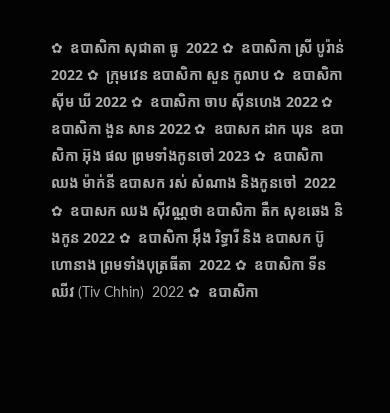✿  ឧបាសិកា សុជាតា ធូ  2022 ✿  ឧបាសិកា ស្រី បូរ៉ាន់ 2022 ✿  ក្រុមវេន ឧបាសិកា សួន កូលាប ✿  ឧបាសិកា ស៊ីម ឃី 2022 ✿  ឧបាសិកា ចាប ស៊ីនហេង 2022 ✿  ឧបាសិកា ងួន សាន 2022 ✿  ឧបាសក ដាក ឃុន  ឧបាសិកា អ៊ុង ផល ព្រមទាំងកូនចៅ 2023 ✿  ឧបាសិកា ឈង ម៉ាក់នី ឧបាសក រស់ សំណាង និងកូនចៅ  2022 ✿  ឧបាសក ឈង សុីវណ្ណថា ឧបាសិកា តឺក សុខឆេង និងកូន 2022 ✿  ឧបាសិកា អុឹង រិទ្ធារី និង ឧបាសក ប៊ូ ហោនាង ព្រមទាំងបុត្រធីតា  2022 ✿  ឧបាសិកា ទីន ឈីវ (Tiv Chhin)  2022 ✿  ឧបាសិកា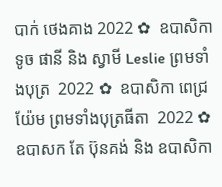បាក់ ថេងគាង 2022 ✿  ឧបាសិកា ទូច ផានី និង ស្វាមី Leslie ព្រមទាំងបុត្រ  2022 ✿  ឧបាសិកា ពេជ្រ យ៉ែម ព្រមទាំងបុត្រធីតា  2022 ✿  ឧបាសក តែ ប៊ុនគង់ និង ឧបាសិកា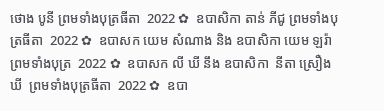ថោង បូនី ព្រមទាំងបុត្រធីតា  2022 ✿  ឧបាសិកា តាន់ ភីជូ ព្រមទាំងបុត្រធីតា  2022 ✿  ឧបាសក យេម សំណាង និង ឧបាសិកា យេម ឡរ៉ា ព្រមទាំងបុត្រ  2022 ✿  ឧបាសក លី ឃី នឹង ឧបាសិកា  នីតា ស្រឿង ឃី  ព្រមទាំងបុត្រធីតា  2022 ✿  ឧបា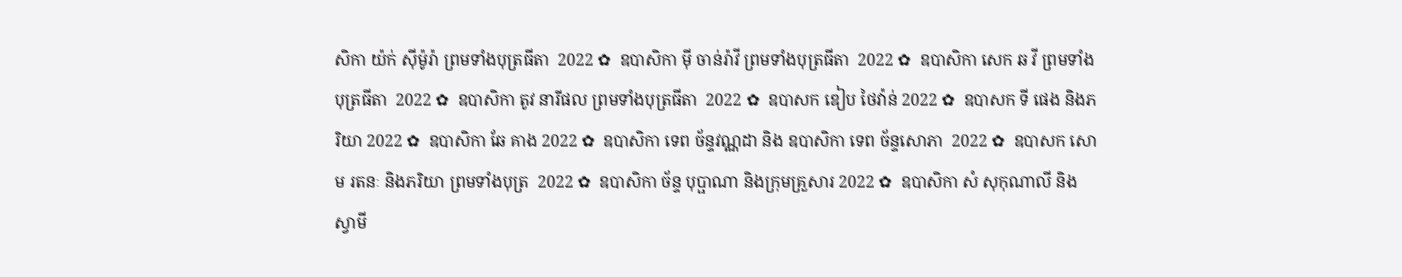សិកា យ៉ក់ សុីម៉ូរ៉ា ព្រមទាំងបុត្រធីតា  2022 ✿  ឧបាសិកា មុី ចាន់រ៉ាវី ព្រមទាំងបុត្រធីតា  2022 ✿  ឧបាសិកា សេក ឆ វី ព្រមទាំងបុត្រធីតា  2022 ✿  ឧបាសិកា តូវ នារីផល ព្រមទាំងបុត្រធីតា  2022 ✿  ឧបាសក ឌៀប ថៃវ៉ាន់ 2022 ✿  ឧបាសក ទី ផេង និងភរិយា 2022 ✿  ឧបាសិកា ឆែ គាង 2022 ✿  ឧបាសិកា ទេព ច័ន្ទវណ្ណដា និង ឧបាសិកា ទេព ច័ន្ទសោភា  2022 ✿  ឧបាសក សោម រតនៈ និងភរិយា ព្រមទាំងបុត្រ  2022 ✿  ឧបាសិកា ច័ន្ទ បុប្ផាណា និងក្រុមគ្រួសារ 2022 ✿  ឧបាសិកា សំ សុកុណាលី និងស្វាមី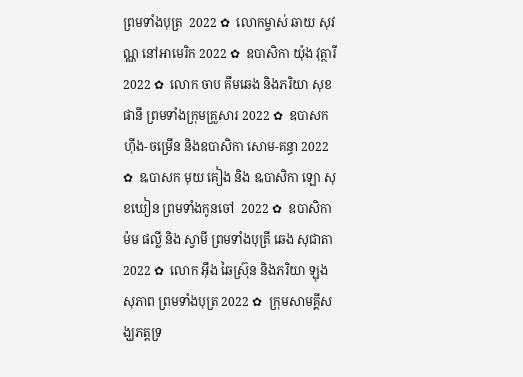ព្រមទាំងបុត្រ  2022 ✿  លោកម្ចាស់ ឆាយ សុវណ្ណ នៅអាមេរិក 2022 ✿  ឧបាសិកា យ៉ុង វុត្ថារី 2022 ✿  លោក ចាប គឹមឆេង និងភរិយា សុខ ផានី ព្រមទាំងក្រុមគ្រួសារ 2022 ✿  ឧបាសក ហ៊ីង-ចម្រើន និងឧបាសិកា សោម-គន្ធា 2022 ✿  ឩបាសក មុយ គៀង និង ឩបាសិកា ឡោ សុខឃៀន ព្រមទាំងកូនចៅ  2022 ✿  ឧបាសិកា ម៉ម ផល្លី និង ស្វាមី ព្រមទាំងបុត្រី ឆេង សុជាតា 2022 ✿  លោក អ៊ឹង ឆៃស្រ៊ុន និងភរិយា ឡុង សុភាព ព្រមទាំងបុត្រ 2022 ✿  ក្រុមសាមគ្គីសង្ឃភត្តទ្រ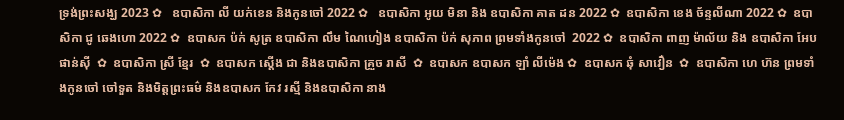ទ្រង់ព្រះសង្ឃ 2023 ✿   ឧបាសិកា លី យក់ខេន និងកូនចៅ 2022 ✿   ឧបាសិកា អូយ មិនា និង ឧបាសិកា គាត ដន 2022 ✿  ឧបាសិកា ខេង ច័ន្ទលីណា 2022 ✿  ឧបាសិកា ជូ ឆេងហោ 2022 ✿  ឧបាសក ប៉ក់ សូត្រ ឧបាសិកា លឹម ណៃហៀង ឧបាសិកា ប៉ក់ សុភាព ព្រមទាំងកូនចៅ  2022 ✿  ឧបាសិកា ពាញ ម៉ាល័យ និង ឧបាសិកា អែប ផាន់ស៊ី  ✿  ឧបាសិកា ស្រី ខ្មែរ  ✿  ឧបាសក ស្តើង ជា និងឧបាសិកា គ្រួច រាសី  ✿  ឧបាសក ឧបាសក ឡាំ លីម៉េង ✿  ឧបាសក ឆុំ សាវឿន  ✿  ឧបាសិកា ហេ ហ៊ន ព្រមទាំងកូនចៅ ចៅទួត និងមិត្តព្រះធម៌ និងឧបាសក កែវ រស្មី និងឧបាសិកា នាង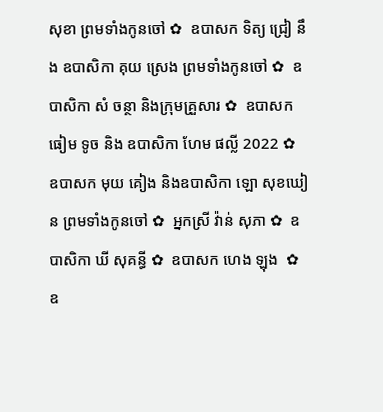សុខា ព្រមទាំងកូនចៅ ✿  ឧបាសក ទិត្យ ជ្រៀ នឹង ឧបាសិកា គុយ ស្រេង ព្រមទាំងកូនចៅ ✿  ឧបាសិកា សំ ចន្ថា និងក្រុមគ្រួសារ ✿  ឧបាសក ធៀម ទូច និង ឧបាសិកា ហែម ផល្លី 2022 ✿  ឧបាសក មុយ គៀង និងឧបាសិកា ឡោ សុខឃៀន ព្រមទាំងកូនចៅ ✿  អ្នកស្រី វ៉ាន់ សុភា ✿  ឧបាសិកា ឃី សុគន្ធី ✿  ឧបាសក ហេង ឡុង  ✿  ឧ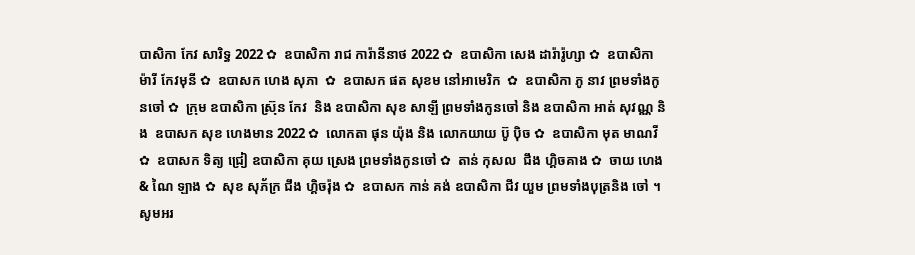បាសិកា កែវ សារិទ្ធ 2022 ✿  ឧបាសិកា រាជ ការ៉ានីនាថ 2022 ✿  ឧបាសិកា សេង ដារ៉ារ៉ូហ្សា ✿  ឧបាសិកា ម៉ារី កែវមុនី ✿  ឧបាសក ហេង សុភា  ✿  ឧបាសក ផត សុខម នៅអាមេរិក  ✿  ឧបាសិកា ភូ នាវ ព្រមទាំងកូនចៅ ✿  ក្រុម ឧបាសិកា ស្រ៊ុន កែវ  និង ឧបាសិកា សុខ សាឡី ព្រមទាំងកូនចៅ និង ឧបាសិកា អាត់ សុវណ្ណ និង  ឧបាសក សុខ ហេងមាន 2022 ✿  លោកតា ផុន យ៉ុង និង លោកយាយ ប៊ូ ប៉ិច ✿  ឧបាសិកា មុត មាណវី ✿  ឧបាសក ទិត្យ ជ្រៀ ឧបាសិកា គុយ ស្រេង ព្រមទាំងកូនចៅ ✿  តាន់ កុសល  ជឹង ហ្គិចគាង ✿  ចាយ ហេង & ណៃ ឡាង ✿  សុខ សុភ័ក្រ ជឹង ហ្គិចរ៉ុង ✿  ឧបាសក កាន់ គង់ ឧបាសិកា ជីវ យួម ព្រមទាំងបុត្រនិង ចៅ ។  សូមអរ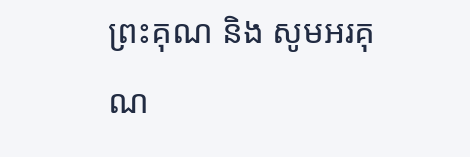ព្រះគុណ និង សូមអរគុណ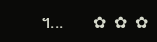។...       ✿  ✿  ✿